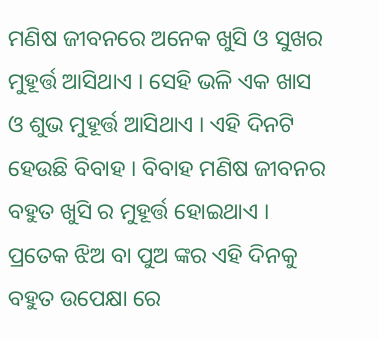ମଣିଷ ଜୀବନରେ ଅନେକ ଖୁସି ଓ ସୁଖର ମୁହୂର୍ତ୍ତ ଆସିଥାଏ । ସେହି ଭଳି ଏକ ଖାସ ଓ ଶୁଭ ମୁହୂର୍ତ୍ତ ଆସିଥାଏ । ଏହି ଦିନଟି ହେଉଛି ବିବାହ । ବିବାହ ମଣିଷ ଜୀବନର ବହୁତ ଖୁସି ର ମୁହୂର୍ତ୍ତ ହୋଇଥାଏ । ପ୍ରତେକ ଝିଅ ବା ପୁଅ ଙ୍କର ଏହି ଦିନକୁ ବହୁତ ଉପେକ୍ଷା ରେ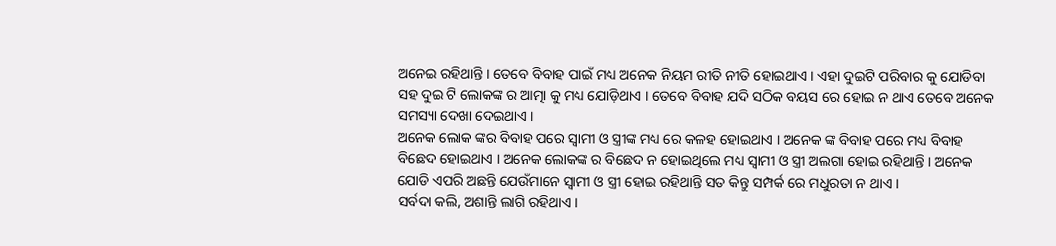ଅନେଇ ରହିଥାନ୍ତି । ତେବେ ବିବାହ ପାଇଁ ମଧ୍ୟ ଅନେକ ନିୟମ ରୀତି ନୀତି ହୋଇଥାଏ । ଏହା ଦୁଇଟି ପରିବାର କୁ ଯୋଡିବା ସହ ଦୁଇ ଟି ଲୋକଙ୍କ ର ଆତ୍ମା କୁ ମଧ୍ୟ ଯୋଡ଼ିଥାଏ । ତେବେ ବିବାହ ଯଦି ସଠିକ ବୟସ ରେ ହୋଇ ନ ଥାଏ ତେବେ ଅନେକ ସମସ୍ୟା ଦେଖା ଦେଇଥାଏ ।
ଅନେକ ଲୋକ ଙ୍କର ବିବାହ ପରେ ସ୍ବାମୀ ଓ ସ୍ତ୍ରୀଙ୍କ ମଧ୍ୟ ରେ କଳହ ହୋଇଥାଏ । ଅନେକ ଙ୍କ ବିବାହ ପରେ ମଧ୍ୟ ବିବାହ ବିଛେଦ ହୋଇଥାଏ । ଅନେକ ଲୋକଙ୍କ ର ବିଛେଦ ନ ହୋଇଥିଲେ ମଧ୍ୟ ସ୍ୱାମୀ ଓ ସ୍ତ୍ରୀ ଅଲଗା ହୋଇ ରହିଥାନ୍ତି । ଅନେକ ଯୋଡି ଏପରି ଅଛନ୍ତି ଯେଉଁମାନେ ସ୍ୱାମୀ ଓ ସ୍ତ୍ରୀ ହୋଇ ରହିଥାନ୍ତି ସତ କିନ୍ତୁ ସମ୍ପର୍କ ରେ ମଧୁରତା ନ ଥାଏ ।
ସର୍ବଦା କଲି, ଅଶାନ୍ତି ଲାଗି ରହିଥାଏ ।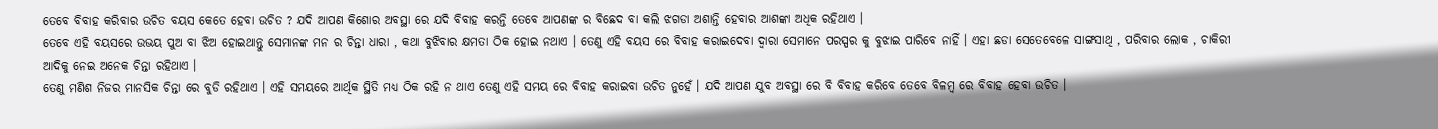ତେବେ ବିବାହ କରିବାର ଉଚିତ ବୟସ କେତେ ହେବା ଉଚିତ ? ଯଦି ଆପଣ କିଶୋର ଅବସ୍ଥା ରେ ଯଦି ବିବାହ କରନ୍ତି ତେବେ ଆପଣଙ୍କ ର ବିଛେଦ ବା କଲି ଝଗଡା ଅଶାନ୍ତି ହେବାର ଆଶଙ୍କା ଅଧିକ ରହିଥାଏ ।
ତେବେ ଏହି ବୟସରେ ଉଭୟ ପୁଅ ବା ଝିଅ ହୋଇଥାନ୍ତୁ ସେମାନଙ୍କ ମନ ର ଚିନ୍ତା ଧାରା , କଥା ବୁଝିବାର କ୍ଷମତା ଠିକ ହୋଇ ନଥାଏ । ତେଣୁ ଏହି ବୟସ ରେ ବିବାହ କରାଇଦେବା ଦ୍ୱାରା ସେମାନେ ପରସ୍ପର କୁ ବୁଝାଇ ପାରିବେ ନାହିଁ । ଏହା ଛଡା ସେତେବେଳେ ସାଙ୍ଗସାଥି , ପରିବାର ଲୋକ , ଚାକିରୀ ଆଦିକୁ ନେଇ ଅନେକ ଚିନ୍ତା ରହିଥାଏ ।
ତେଣୁ ମଣିଶ ନିଜର ମାନସିକ ଚିନ୍ତା ରେ ବୁଡି ରହିଥାଏ । ଏହି ସମୟରେ ଆର୍ଥିକ ସ୍ଥିତି ମଧ୍ୟ ଠିକ ରହି ନ ଥାଏ ତେଣୁ ଏହି ସମୟ ରେ ବିବାହ କରାଇବା ଉଚିତ ନୁହେଁ । ଯଦି ଆପଣ ଯୁବ ଅବସ୍ଥା ରେ ବି ବିବାହ କରିବେ ତେବେ ବିଳମ୍ବ ରେ ବିବାହ ହେବା ଉଚିତ ।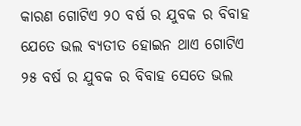କାରଣ ଗୋଟିଏ ୨୦ ବର୍ଷ ର ଯୁବକ ର ବିବାହ ଯେତେ ଭଲ ବ୍ୟତୀତ ହୋଇନ ଥାଏ ଗୋଟିଏ ୨୫ ବର୍ଷ ର ଯୁବକ ର ବିବାହ ସେତେ ଭଲ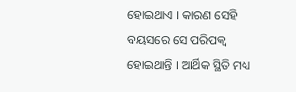ହୋଇଥାଏ । କାରଣ ସେହି ବୟସରେ ସେ ପରିପକ୍ୱ ହୋଇଥାନ୍ତି । ଆର୍ଥିକ ସ୍ଥିତି ମଧ୍ୟ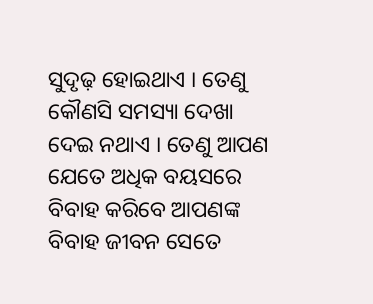ସୁଦୃଢ଼ ହୋଇଥାଏ । ତେଣୁ କୌଣସି ସମସ୍ୟା ଦେଖା ଦେଇ ନଥାଏ । ତେଣୁ ଆପଣ ଯେତେ ଅଧିକ ବୟସରେ ବିବାହ କରିବେ ଆପଣଙ୍କ ବିବାହ ଜୀବନ ସେତେ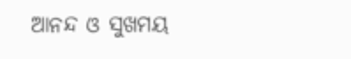ଆନନ୍ଦ ଓ ସୁଖମୟ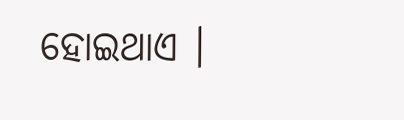ହୋଇଥାଏ ।